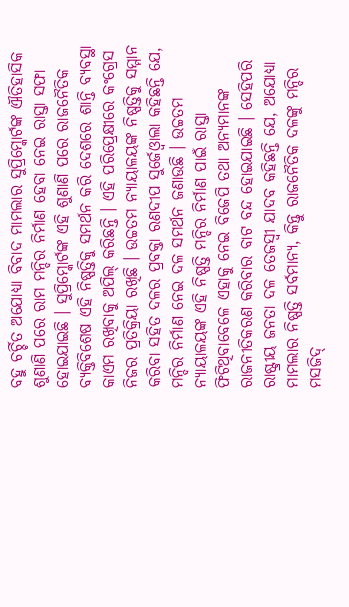ବହୁ ଚର୍ଚ୍ଚିତ ଅଯୋଧ୍ୟା ବିବାଦ ମାମଲାର ସୁପ୍ରିମ୍କୋର୍ଟଙ୍କ ଐତିହାସିକ ଶୁଣାଣି ପରେ ରାମ ମନ୍ଦିର ନିର୍ମାଣ ହେବା ନେଇ ରାସ୍ତା ସଫା ହୋଇଯାଇଛି । ସୁପ୍ରିମ୍କୋର୍ଟଙ୍କ ଏହି ଶୁଣାଣି ପରେ ରାଜନୈତିକ ବ୍ୟକ୍ତିବିଶେଷ ଏହି ନିଷ୍ପତ୍ତିକୁ ସମର୍ଥନ କରି ଦେଶରେ ଶାନ୍ତି ବ୍ୟବସ୍ଥା କାଏମ ରଖିବାକୁ ଅପିଲ୍ କରିଛନ୍ତି । ଏହି ପରିପ୍ରେକ୍ଷୀରେ କଂଗ୍ରେସ ନିଜର ପ୍ରତିକ୍ରିୟା ରଖିଛି । ଉଚ୍ଚତମ ନ୍ୟାୟାଳୟଙ୍କ ନିଷ୍ପତ୍ତିକୁ ସମ୍ମାନ କରିବା ସହିତ ଦଳର ପ୍ରବକ୍ତା ରଣଦୀପ ସୁର୍ଜେଓ୍ବାଲା କହିଛନ୍ତି ଯେ, ମନ୍ଦିର ନିର୍ମାଣ ନେଇ ଦଳ ସମର୍ଥନ ଜଣାଉଛି । ଉଚ୍ଚତମ ନ୍ୟାୟାଳୟଙ୍କ ଏହି ନିଷ୍ପତ୍ତି ମନ୍ଦିର ନିର୍ମାଣ ପାଇଁ ରାସ୍ତା ଫିଟିଥିବାବେଳେ ଏହାକୁ ନେଇ ବିଜେପି ତଥା ଅନ୍ୟମାନଙ୍କ ରାଜନୀତିକରଣ କରିବାର ବାଟ ବନ୍ଦ ହୋଇଯାଇଛି । ସେହିପରି ରାଷ୍ଟ୍ରୀୟ ଜନତା ଦଳ ତେଜସ୍ବୀ ଯାଦବ କହିଛନ୍ତି ଯେ, ଅଯୋଧ୍ୟା ମାମଲାର ନିଷ୍ପତ୍ତି ସର୍ବମାନ୍ୟ, କିନ୍ତୁ ରାଜନୈତିକ ଦଳଙ୍କୁ ମନ୍ଦିର ମସଜିଦ୍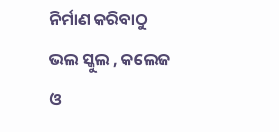ନିର୍ମାଣ କରିବାଠୁ ଭଲ ସ୍କୁଲ , କଲେଜ ଓ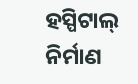ହସ୍ପିଟାଲ୍ ନିର୍ମାଣ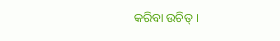କରିବା ଉଚିତ୍ ।